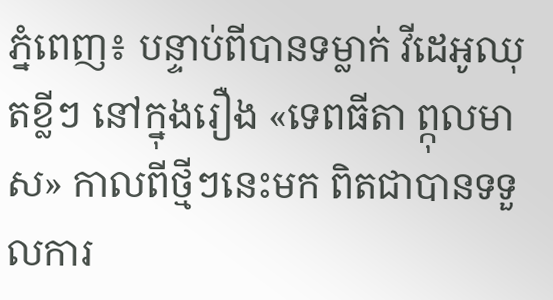ភ្នំពេញ៖ បន្ទាប់ពីបានទម្លាក់ វីដេអូឈុតខ្លីៗ នៅក្នុងរឿង «ទេពធីតា ព្កុលមាស» កាលពីថ្មីៗនេះមក ពិតជាបានទទួលការ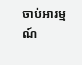ចាប់អារម្មណ៍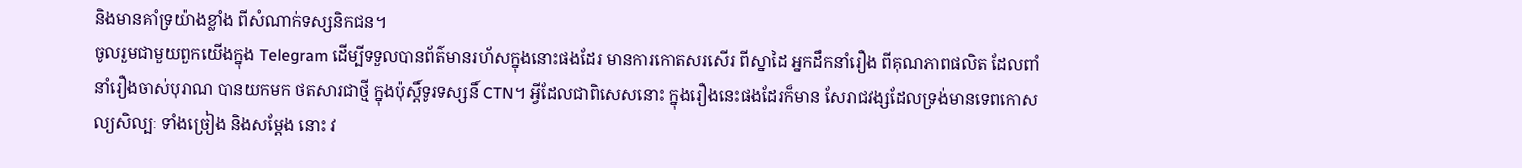និងមានគាំទ្រយ៉ាងខ្លាំង ពីសំណាក់ទស្សនិកជន។
ចូលរួមជាមួយពួកយើងក្នុង Telegram ដើម្បីទទួលបានព័ត៌មានរហ័សក្នុងនោះផងដែរ មានការកោតសរសើរ ពីស្នាដៃ អ្នកដឹកនាំរឿង ពីគុណភាពផលិត ដែលពាំនាំរឿងចាស់បុរាណ បានយកមក ថតសារជាថ្មី ក្នុងប៉ុស្តិ៍ទូរទស្សនិ៍ CTN។ អ្វីដែលជាពិសេសនោះ ក្នុងរឿងនេះផងដែរក៏មាន សែរាជវង្សដែលទ្រង់មានទេពកោសល្យសិល្បៈ ទាំងច្រៀង និងសម្តែង នោះ វ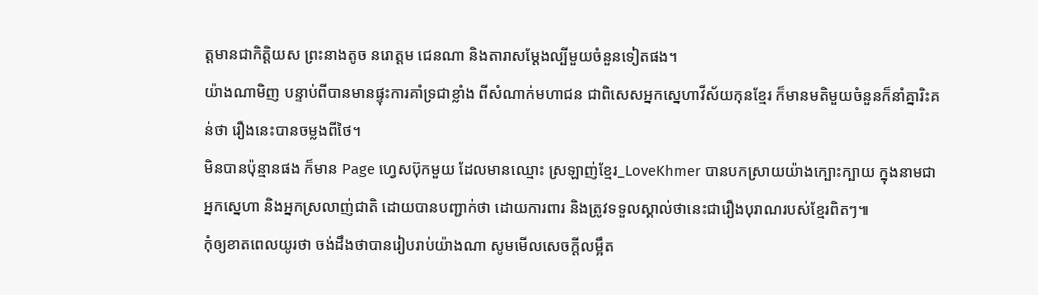ត្តមានជាកិត្តិយស ព្រះនាងតូច នរោត្តម ជេនណា និងតារាសម្តែងល្បីមួយចំនួនទៀតផង។
យ៉ាងណាមិញ បន្ទាប់ពីបានមានផ្ទុះការគាំទ្រជាខ្លាំង ពីសំណាក់មហាជន ជាពិសេសអ្នកស្នេហាវីស័យកុនខ្មែរ ក៏មានមតិមួយចំនួនក៏នាំគ្នារិះគន់ថា រឿងនេះបានចម្លងពីថៃ។
មិនបានប៉ុន្មានផង ក៏មាន Page ហ្វេសប៊ុកមួយ ដែលមានឈ្មោះ ស្រឡាញ់ខ្មែរ_LoveKhmer បានបកស្រាយយ៉ាងក្បោះក្បាយ ក្នុងនាមជាអ្នកស្នេហា និងអ្នកស្រលាញ់ជាតិ ដោយបានបញ្ជាក់ថា ដោយការពារ និងត្រូវទទួលស្គាល់ថានេះជារឿងបុរាណរបស់ខ្មែរពិតៗ៕
កុំឲ្យខាតពេលយូរថា ចង់ដឹងថាបានរៀបរាប់យ៉ាងណា សូមមើលសេចក្ដីលម្អឹត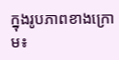ក្នុងរូបភាពខាងក្រោម៖